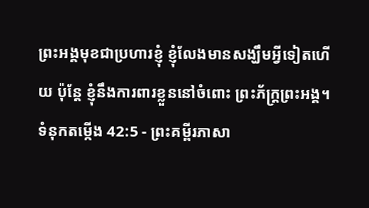ព្រះអង្គមុខជាប្រហារខ្ញុំ ខ្ញុំលែងមានសង្ឃឹមអ្វីទៀតហើយ ប៉ុន្តែ ខ្ញុំនឹងការពារខ្លួននៅចំពោះ ព្រះភ័ក្ត្រព្រះអង្គ។
ទំនុកតម្កើង 42:5 - ព្រះគម្ពីរភាសា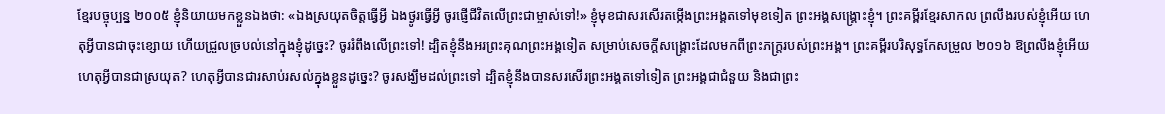ខ្មែរបច្ចុប្បន្ន ២០០៥ ខ្ញុំនិយាយមកខ្លួនឯងថា: «ឯងស្រយុតចិត្តធ្វើអ្វី ឯងថ្ងូរធ្វើអ្វី ចូរផ្ញើជីវិតលើព្រះជាម្ចាស់ទៅ!» ខ្ញុំមុខជាសរសើរតម្កើងព្រះអង្គតទៅមុខទៀត ព្រះអង្គសង្គ្រោះខ្ញុំ។ ព្រះគម្ពីរខ្មែរសាកល ព្រលឹងរបស់ខ្ញុំអើយ ហេតុអ្វីបានជាចុះខ្សោយ ហើយជ្រួលច្របល់នៅក្នុងខ្ញុំដូច្នេះ? ចូររំពឹងលើព្រះទៅ! ដ្បិតខ្ញុំនឹងអរព្រះគុណព្រះអង្គទៀត សម្រាប់សេចក្ដីសង្គ្រោះដែលមកពីព្រះភក្ត្ររបស់ព្រះអង្គ។ ព្រះគម្ពីរបរិសុទ្ធកែសម្រួល ២០១៦ ឱព្រលឹងខ្ញុំអើយ ហេតុអ្វីបានជាស្រយុត? ហេតុអ្វីបានជារសាប់រសល់ក្នុងខ្លួនដូច្នេះ? ចូរសង្ឃឹមដល់ព្រះទៅ ដ្បិតខ្ញុំនឹងបានសរសើរព្រះអង្គតទៅទៀត ព្រះអង្គជាជំនួយ និងជាព្រះ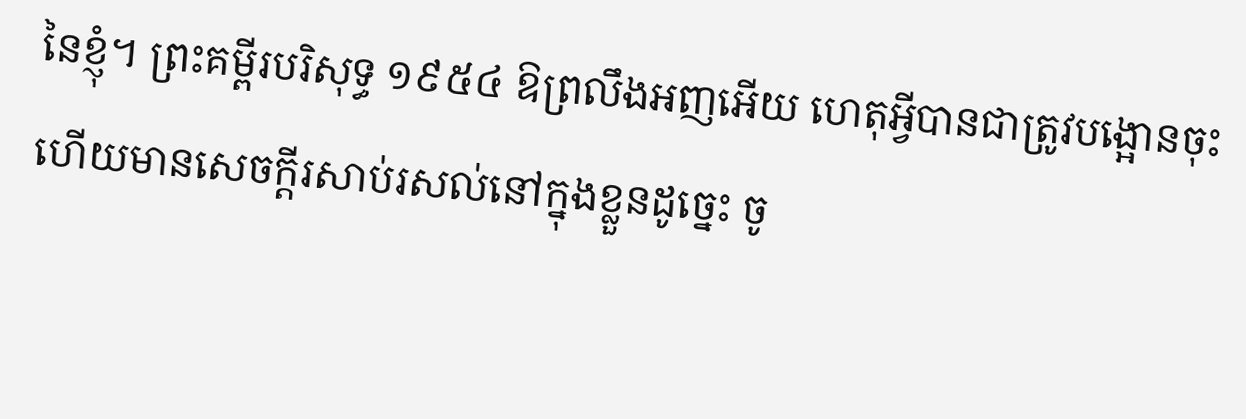នៃខ្ញុំ។ ព្រះគម្ពីរបរិសុទ្ធ ១៩៥៤ ឱព្រលឹងអញអើយ ហេតុអ្វីបានជាត្រូវបង្អោនចុះ ហើយមានសេចក្ដីរសាប់រសល់នៅក្នុងខ្លួនដូច្នេះ ចូ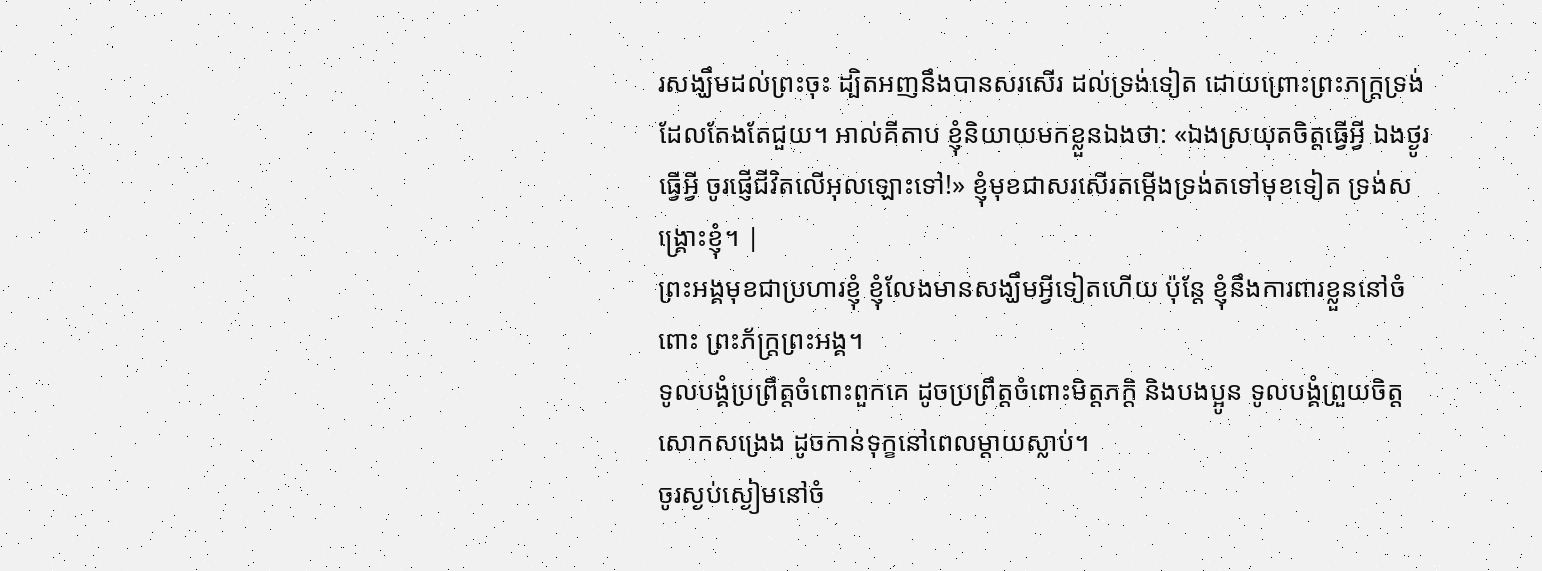រសង្ឃឹមដល់ព្រះចុះ ដ្បិតអញនឹងបានសរសើរ ដល់ទ្រង់ទៀត ដោយព្រោះព្រះភក្ត្រទ្រង់ដែលតែងតែជួយ។ អាល់គីតាប ខ្ញុំនិយាយមកខ្លួនឯងថា: «ឯងស្រយុតចិត្តធ្វើអ្វី ឯងថ្ងូរធ្វើអ្វី ចូរផ្ញើជីវិតលើអុលឡោះទៅ!» ខ្ញុំមុខជាសរសើរតម្កើងទ្រង់តទៅមុខទៀត ទ្រង់សង្គ្រោះខ្ញុំ។ |
ព្រះអង្គមុខជាប្រហារខ្ញុំ ខ្ញុំលែងមានសង្ឃឹមអ្វីទៀតហើយ ប៉ុន្តែ ខ្ញុំនឹងការពារខ្លួននៅចំពោះ ព្រះភ័ក្ត្រព្រះអង្គ។
ទូលបង្គំប្រព្រឹត្តចំពោះពួកគេ ដូចប្រព្រឹត្តចំពោះមិត្តភក្ដិ និងបងប្អូន ទូលបង្គំព្រួយចិត្តសោកសង្រេង ដូចកាន់ទុក្ខនៅពេលម្ដាយស្លាប់។
ចូរស្ងប់ស្ងៀមនៅចំ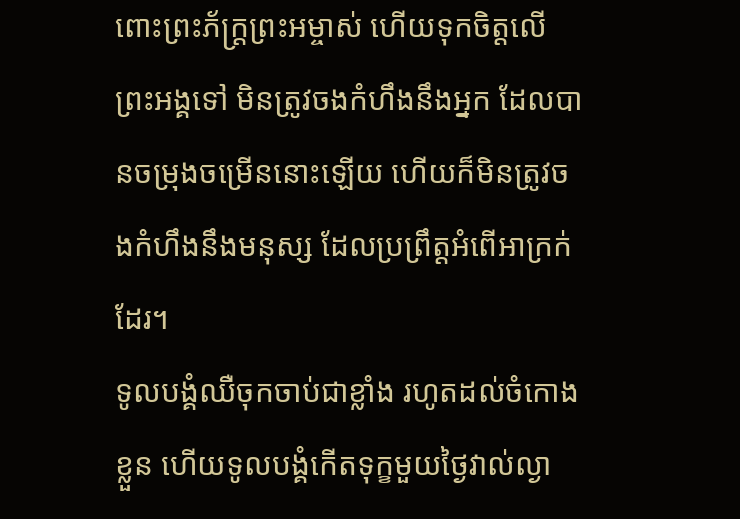ពោះព្រះភ័ក្ត្រព្រះអម្ចាស់ ហើយទុកចិត្តលើព្រះអង្គទៅ មិនត្រូវចងកំហឹងនឹងអ្នក ដែលបានចម្រុងចម្រើននោះឡើយ ហើយក៏មិនត្រូវចងកំហឹងនឹងមនុស្ស ដែលប្រព្រឹត្តអំពើអាក្រក់ដែរ។
ទូលបង្គំឈឺចុកចាប់ជាខ្លាំង រហូតដល់ចំកោងខ្លួន ហើយទូលបង្គំកើតទុក្ខមួយថ្ងៃវាល់ល្ងា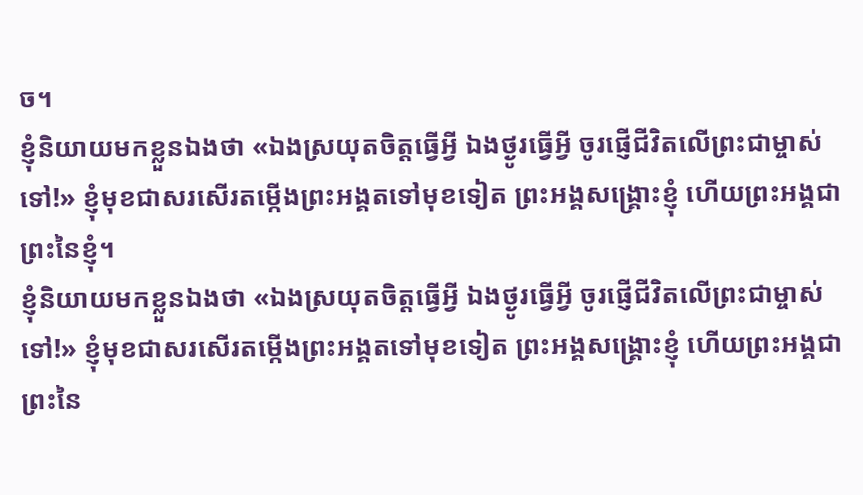ច។
ខ្ញុំនិយាយមកខ្លួនឯងថា «ឯងស្រយុតចិត្តធ្វើអ្វី ឯងថ្ងូរធ្វើអ្វី ចូរផ្ញើជីវិតលើព្រះជាម្ចាស់ទៅ!» ខ្ញុំមុខជាសរសើរតម្កើងព្រះអង្គតទៅមុខទៀត ព្រះអង្គសង្គ្រោះខ្ញុំ ហើយព្រះអង្គជាព្រះនៃខ្ញុំ។
ខ្ញុំនិយាយមកខ្លួនឯងថា «ឯងស្រយុតចិត្តធ្វើអ្វី ឯងថ្ងូរធ្វើអ្វី ចូរផ្ញើជីវិតលើព្រះជាម្ចាស់ទៅ!» ខ្ញុំមុខជាសរសើរតម្កើងព្រះអង្គតទៅមុខទៀត ព្រះអង្គសង្គ្រោះខ្ញុំ ហើយព្រះអង្គជាព្រះនៃ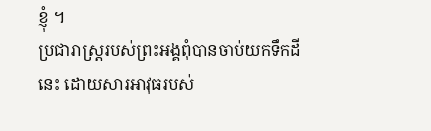ខ្ញុំ ។
ប្រជារាស្ត្ររបស់ព្រះអង្គពុំបានចាប់យកទឹកដីនេះ ដោយសារអាវុធរបស់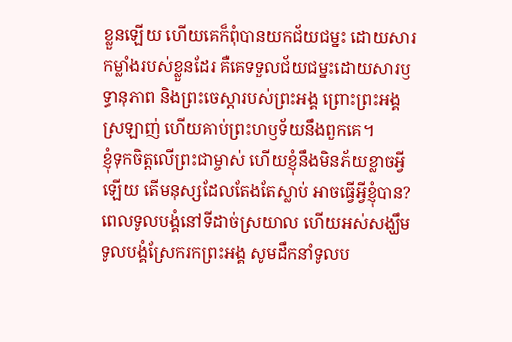ខ្លួនឡើយ ហើយគេក៏ពុំបានយកជ័យជម្នះ ដោយសារកម្លាំងរបស់ខ្លួនដែរ គឺគេទទួលជ័យជម្នះដោយសារឫទ្ធានុភាព និងព្រះចេស្ដារបស់ព្រះអង្គ ព្រោះព្រះអង្គស្រឡាញ់ ហើយគាប់ព្រះហឫទ័យនឹងពួកគេ។
ខ្ញុំទុកចិត្តលើព្រះជាម្ចាស់ ហើយខ្ញុំនឹងមិនភ័យខ្លាចអ្វីឡើយ តើមនុស្សដែលតែងតែស្លាប់ អាចធ្វើអ្វីខ្ញុំបាន?
ពេលទូលបង្គំនៅទីដាច់ស្រយាល ហើយអស់សង្ឃឹម ទូលបង្គំស្រែករកព្រះអង្គ សូមដឹកនាំទូលប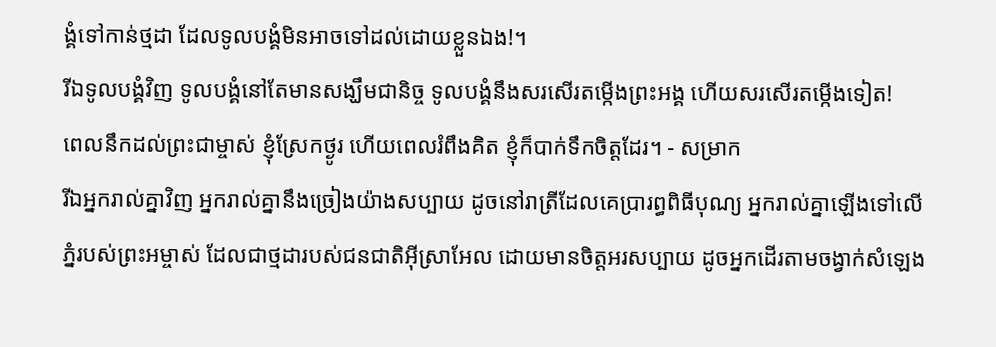ង្គំទៅកាន់ថ្មដា ដែលទូលបង្គំមិនអាចទៅដល់ដោយខ្លួនឯង!។
រីឯទូលបង្គំវិញ ទូលបង្គំនៅតែមានសង្ឃឹមជានិច្ច ទូលបង្គំនឹងសរសើរតម្កើងព្រះអង្គ ហើយសរសើរតម្កើងទៀត!
ពេលនឹកដល់ព្រះជាម្ចាស់ ខ្ញុំស្រែកថ្ងូរ ហើយពេលរំពឹងគិត ខ្ញុំក៏បាក់ទឹកចិត្តដែរ។ - សម្រាក
រីឯអ្នករាល់គ្នាវិញ អ្នករាល់គ្នានឹងច្រៀងយ៉ាងសប្បាយ ដូចនៅរាត្រីដែលគេប្រារព្ធពិធីបុណ្យ អ្នករាល់គ្នាឡើងទៅលើភ្នំរបស់ព្រះអម្ចាស់ ដែលជាថ្មដារបស់ជនជាតិអ៊ីស្រាអែល ដោយមានចិត្តអរសប្បាយ ដូចអ្នកដើរតាមចង្វាក់សំឡេង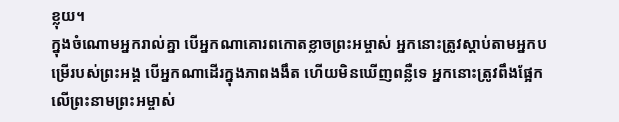ខ្លុយ។
ក្នុងចំណោមអ្នករាល់គ្នា បើអ្នកណាគោរពកោតខ្លាចព្រះអម្ចាស់ អ្នកនោះត្រូវស្ដាប់តាមអ្នកបម្រើរបស់ព្រះអង្គ បើអ្នកណាដើរក្នុងភាពងងឹត ហើយមិនឃើញពន្លឺទេ អ្នកនោះត្រូវពឹងផ្អែកលើព្រះនាមព្រះអម្ចាស់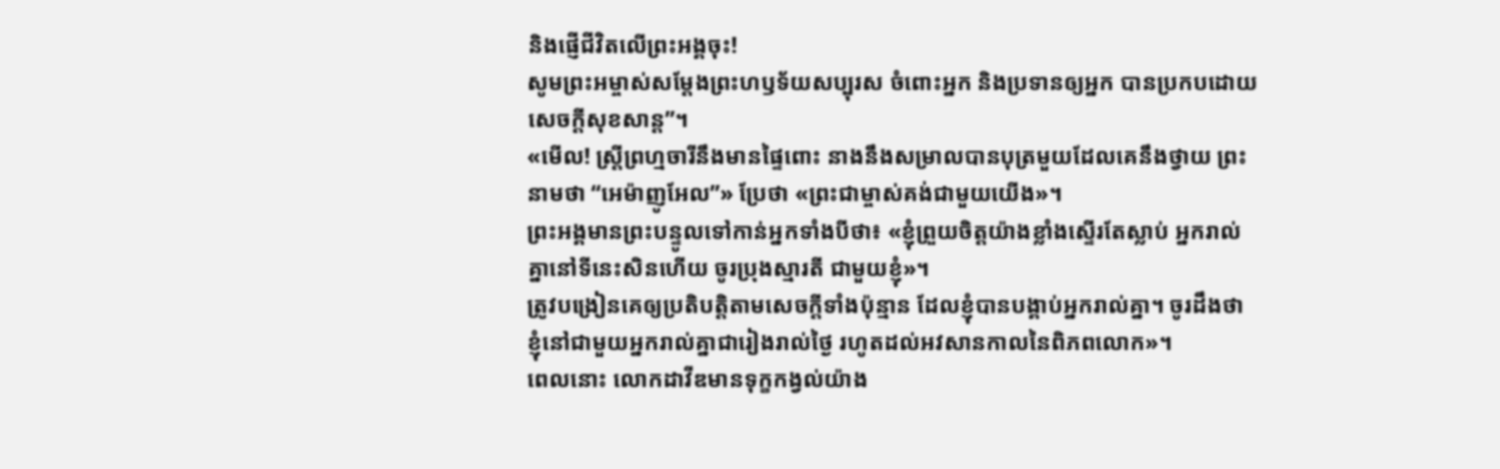និងផ្ញើជីវិតលើព្រះអង្គចុះ!
សូមព្រះអម្ចាស់សម្តែងព្រះហឫទ័យសប្បុរស ចំពោះអ្នក និងប្រទានឲ្យអ្នក បានប្រកបដោយសេចក្ដីសុខសាន្ត”។
«មើល! ស្ត្រីព្រហ្មចារីនឹងមានផ្ទៃពោះ នាងនឹងសម្រាលបានបុត្រមួយដែលគេនឹងថ្វាយ ព្រះនាមថា “អេម៉ាញូអែល”» ប្រែថា «ព្រះជាម្ចាស់គង់ជាមួយយើង»។
ព្រះអង្គមានព្រះបន្ទូលទៅកាន់អ្នកទាំងបីថា៖ «ខ្ញុំព្រួយចិត្តយ៉ាងខ្លាំងស្ទើរតែស្លាប់ អ្នករាល់គ្នានៅទីនេះសិនហើយ ចូរប្រុងស្មារតី ជាមួយខ្ញុំ»។
ត្រូវបង្រៀនគេឲ្យប្រតិបត្តិតាមសេចក្ដីទាំងប៉ុន្មាន ដែលខ្ញុំបានបង្គាប់អ្នករាល់គ្នា។ ចូរដឹងថា ខ្ញុំនៅជាមួយអ្នករាល់គ្នាជារៀងរាល់ថ្ងៃ រហូតដល់អវសានកាលនៃពិភពលោក»។
ពេលនោះ លោកដាវីឌមានទុក្ខកង្វល់យ៉ាង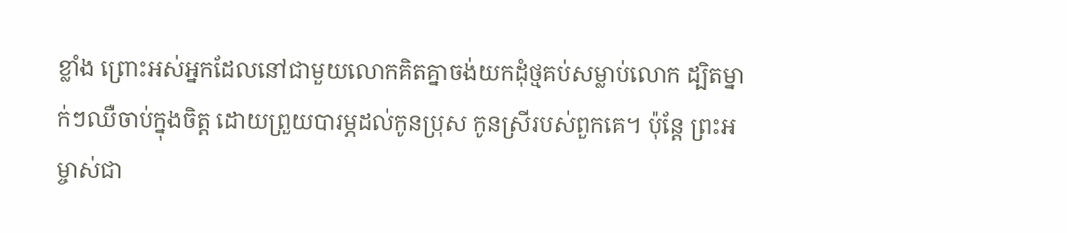ខ្លាំង ព្រោះអស់អ្នកដែលនៅជាមួយលោកគិតគ្នាចង់យកដុំថ្មគប់សម្លាប់លោក ដ្បិតម្នាក់ៗឈឺចាប់ក្នុងចិត្ត ដោយព្រួយបារម្ភដល់កូនប្រុស កូនស្រីរបស់ពួកគេ។ ប៉ុន្តែ ព្រះអម្ចាស់ជា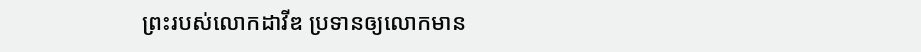ព្រះរបស់លោកដាវីឌ ប្រទានឲ្យលោកមាន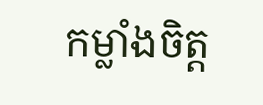កម្លាំងចិត្ត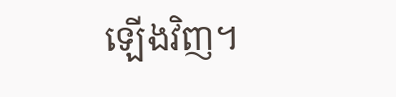ឡើងវិញ។